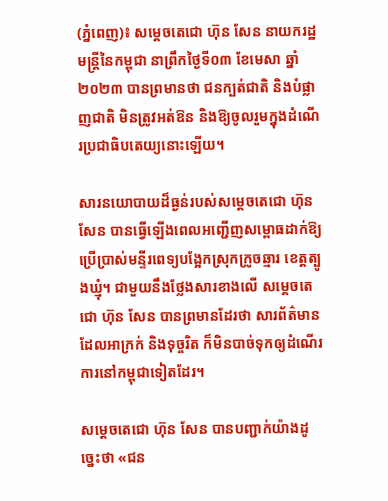(ភ្នំពេញ)៖ សម្តេចតេជោ ហ៊ុន សែន នាយករដ្ឋមន្ត្រីនៃកម្ពុជា នាព្រឹកថ្ងៃទី០៣ ខែមេសា ឆ្នាំ២០២៣ បានព្រមានថា ជនក្បត់ជាតិ និងបំផ្លាញជាតិ មិនត្រូវអត់ឱន និងឱ្យចូលរួមក្នុងដំណើរប្រជាធិបតេយ្យនោះឡើយ។

សារនយោបាយដ៏ធ្ងន់របស់សម្តេចតេជោ ហ៊ុន សែន បានធ្វើឡើងពេលអញ្ជើញសម្ពោធដាក់ឱ្យប្រើប្រាស់មន្ទីរពេទ្យបង្អែកស្រុកក្រូចឆ្មារ ខេត្តត្បូងឃ្មុំ។ ជាមួយនឹងថ្លែងសារខាងលើ សម្តេចតេជោ ហ៊ុន សែន បានព្រមានដែរថា សារព័ត៌មាន ដែលអាក្រក់ និងទុច្ចរិត ក៏មិនបាច់ទុកឲ្យដំណើរការនៅកម្ពុជាទៀតដែរ។

សម្តេចតេជោ ហ៊ុន សែន បានបញ្ជាក់យ៉ាងដូច្នេះថា «ជន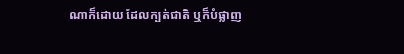ណាក៏ដោយ ដែលក្បត់ជាតិ ឬក៏បំផ្លាញ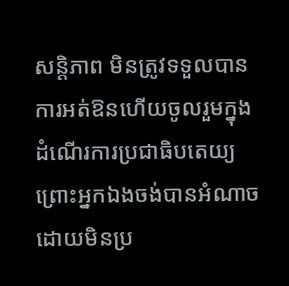សន្តិភាព មិនត្រូវទទួលបានការអត់ឱនហើយចូលរួមក្នុងដំណើរការប្រជាធិបតេយ្យ ព្រោះអ្នកឯងចង់បានអំណាចដោយមិនប្រ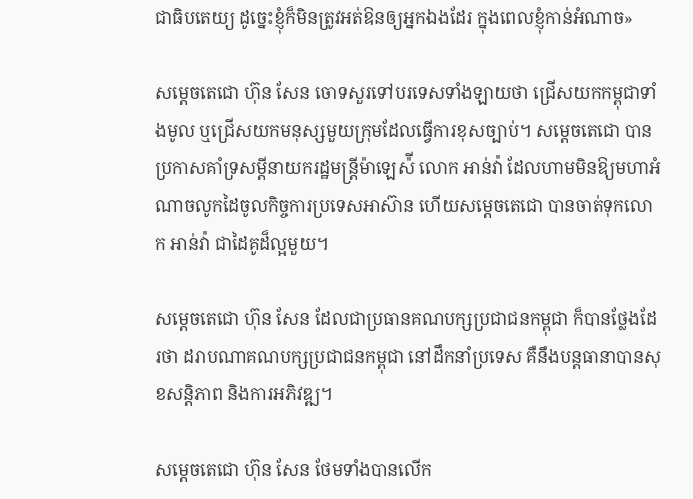ជាធិបតេយ្យ ដូច្នេះខ្ញុំក៏មិនត្រូវអត់ឱនឲ្យអ្នកឯងដែរ ក្នុងពេលខ្ញុំកាន់អំណាច»

សម្តេចតេជោ ហ៊ុន សែន ចោទសួរទៅបរទេសទាំងឡាយថា ជ្រើសយកកម្ពុជាទាំងមូល ឬជ្រើសយកមនុស្សមួយក្រុមដែលធ្វើការខុសច្បាប់។ សម្តេចតេជោ បានប្រកាសគាំទ្រសម្តីនាយករដ្ឋមន្ត្រីម៉ាឡេស៉ី លោក អាន់វ៉ា ដែលហាមមិនឱ្យមហាអំណាចលូកដៃចូលកិច្ចការប្រទេសអាស៊ាន ហើយសម្តេចតេជោ បានចាត់ទុកលោក អាន់វ៉ា ជាដៃគូដ៏ល្អមួយ។

សម្តេចតេជោ ហ៊ុន សែន ដែលជាប្រធានគណបក្សប្រជាជនកម្ពុជា ក៏បានថ្លែងដែរថា ដរាបណាគណបក្សប្រជាជនកម្ពុជា នៅដឹកនាំប្រទេស គឺនឹងបន្តធានាបានសុខសន្តិភាព និងការអភិវឌ្ឍ។

សម្តេចតេជោ ហ៊ុន សែន ថែមទាំងបានលើក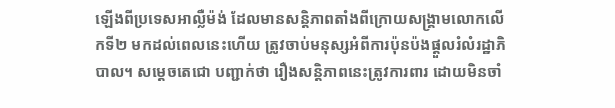ឡើងពីប្រទេសអាល្លឺម៉ង់ ដែលមានសន្តិភាពតាំងពីក្រោយសង្គ្រាមលោកលើកទី២ មកដល់ពេលនេះហើយ ត្រូវចាប់មនុស្សអំពីការប៉ុនប៉ងផ្តួលរំលំរដ្ឋាភិបាល។ សម្តេចតេជោ បញ្ជាក់ថា រឿងសន្តិភាពនេះត្រូវការពារ ដោយមិនចាំ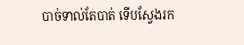បាច់ទាល់តែបាត់ ទើបស្វែងរក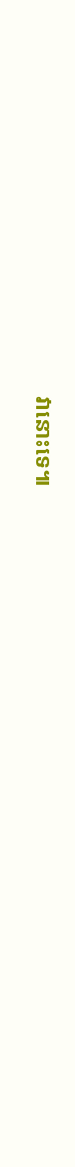វានោះទេ៕